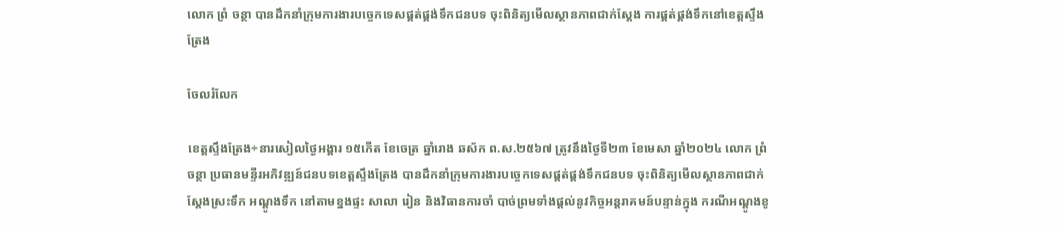លោក ព្រំ ចន្ថា បានដឹកនាំក្រុមការងារបច្ចេកទេសផ្គត់ផ្គង់ទឹកជនបទ ចុះពិនិត្យមើលស្ថានភាពជាក់ស្តែង ការផ្គត់ផ្គង់ទឹកនៅខេត្តស្ទឹងត្រែង

ចែលរំលែក

ខេត្តស្ទឹងត្រែង÷នារសៀលថ្ងៃអង្គារ ១៥កើត ខែចេត្រ ឆ្នាំរោង ឆស័ក ព.ស.២៥៦៧ ត្រូវនឹងថ្ងៃទី២៣ ខែមេសា ឆ្នាំ២០២៤ លោក ព្រំ ចន្ថា ប្រធានមន្ទីរអភិវឌ្ឍន៍ជនបទខេត្តស្ទឹងត្រែង បានដឹកនាំក្រុមការងារបច្ចេកទេសផ្គត់ផ្គង់ទឹកជនបទ ចុះពិនិត្យមើលស្ថានភាពជាក់ស្តែងស្រះទឹក អណ្តូងទឹក នៅតាមខ្នងផ្ទះ សាលា រៀន និងវិធានការចាំ បាច់ព្រមទាំងផ្តល់នូវកិច្ចអន្តរាគមន៍បន្ទាន់ក្នុង ករណីអណ្តូងខូ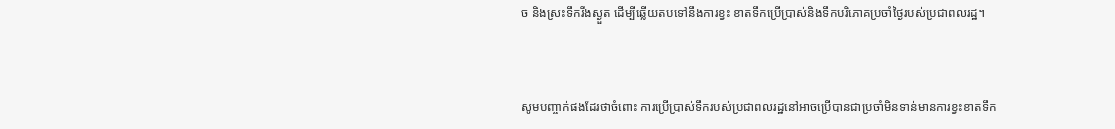ច និងស្រះទឹករីងស្ងួត ដើម្បីឆ្លើយតបទៅនឹងការខ្វះ ខាតទឹកប្រើប្រាស់និងទឹកបរិភោគប្រចាំថ្ងៃរបស់ប្រជាពលរដ្ឋ។



សូមបញ្ចាក់ផងដែរថាចំពោះ ការប្រើប្រាស់ទឹករបស់ប្រជាពលរដ្ឋនៅអាចប្រើបានជាប្រចាំមិនទាន់មានការខ្វះខាតទឹក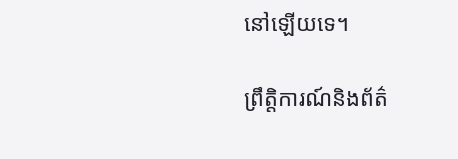នៅឡើយទេ។

ព្រឹត្តិការណ៍និងព័ត៌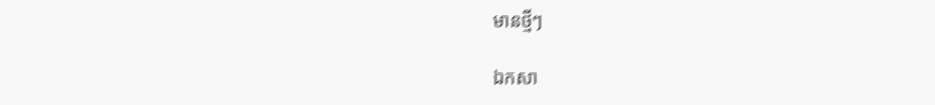មានថ្មីៗ

ឯកសា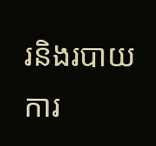រនិងរបាយការ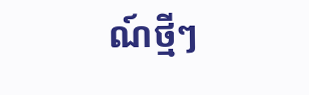ណ៍ថ្មីៗ